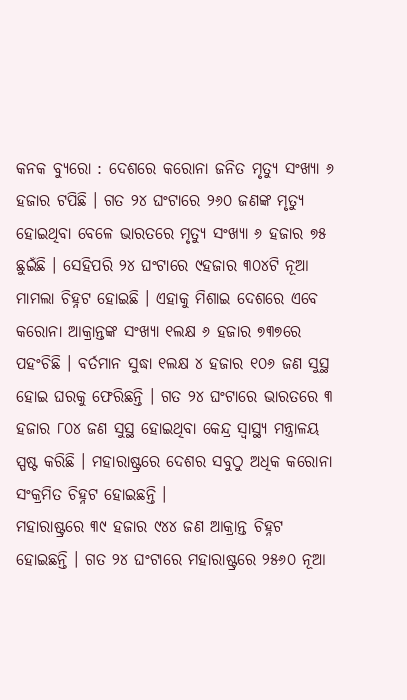କନକ ବ୍ୟୁରୋ : ଦେଶରେ କରୋନା ଜନିତ ମୃତ୍ୟୁ ସଂଖ୍ୟା ୬ ହଜାର ଟପିଛି । ଗତ ୨୪ ଘଂଟାରେ ୨୬୦ ଜଣଙ୍କ ମୃତ୍ୟୁ ହୋଇଥିବା ବେଳେ ଭାରତରେ ମୃତ୍ୟୁ ସଂଖ୍ୟା ୬ ହଜାର ୭୫ ଛୁଇଁଛି । ସେହିପରି ୨୪ ଘଂଟାରେ ୯ହଜାର ୩୦୪ଟି ନୂଆ ମାମଲା ଚିହ୍ନଟ ହୋଇଛି । ଏହାକୁ ମିଶାଇ ଦେଶରେ ଏବେ କରୋନା ଆକ୍ରାନ୍ତଙ୍କ ସଂଖ୍ୟା ୧ଲକ୍ଷ ୬ ହଜାର ୭୩୭ରେ ପହଂଚିଛି । ବର୍ତମାନ ସୁଦ୍ଧା ୧ଲକ୍ଷ ୪ ହଜାର ୧୦୬ ଜଣ ସୁସ୍ଥ ହୋଇ ଘରକୁ ଫେରିଛନ୍ତି । ଗତ ୨୪ ଘଂଟାରେ ଭାରତରେ ୩ ହଜାର ୮୦୪ ଜଣ ସୁସ୍ଥ ହୋଇଥିବା କେନ୍ଦ୍ର ସ୍ୱାସ୍ଥ୍ୟ ମନ୍ତ୍ରାଳୟ ସ୍ପଷ୍ଟ କରିଛି । ମହାରାଷ୍ଟ୍ରରେ ଦେଶର ସବୁଠୁ ଅଧିକ କରୋନା ସଂକ୍ରମିତ ଚିହ୍ନଟ ହୋଇଛନ୍ତି ।
ମହାରାଷ୍ଟ୍ରରେ ୩୯ ହଜାର ୯୪୪ ଜଣ ଆକ୍ରାନ୍ତ ଚିହ୍ନଟ ହୋଇଛନ୍ତି । ଗତ ୨୪ ଘଂଟାରେ ମହାରାଷ୍ଟ୍ରରେ ୨୫୬୦ ନୂଆ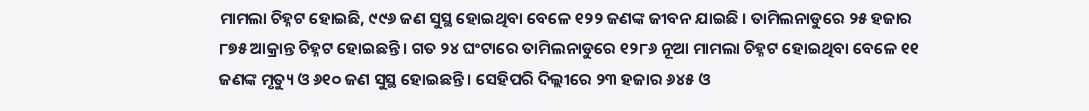ମାମଲା ଚିହ୍ନଟ ହୋଇଛି, ୯୯୬ ଜଣ ସୁସ୍ଥ ହୋଇଥିବା ବେଳେ ୧୨୨ ଜଣଙ୍କ ଜୀବନ ଯାଇଛି । ତାମିଲନାଡୁରେ ୨୫ ହଜାର ୮୭୫ ଆକ୍ରାନ୍ତ ଚିହ୍ନଟ ହୋଇଛନ୍ତି । ଗତ ୨୪ ଘଂଟାରେ ତାମିଲନାଡୁରେ ୧୨୮୬ ନୂଆ ମାମଲା ଚିହ୍ନଟ ହୋଇଥିବା ବେଳେ ୧୧ ଜଣଙ୍କ ମୃତ୍ୟୁ ଓ ୬୧୦ ଜଣ ସୁସ୍ଥ ହୋଇଛନ୍ତି । ସେହିପରି ଦିଲ୍ଲୀରେ ୨୩ ହଜାର ୬୪୫ ଓ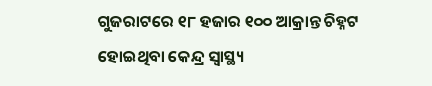ଗୁଜରାଟରେ ୧୮ ହଜାର ୧୦୦ ଆକ୍ରାନ୍ତ ଚିହ୍ନଟ ହୋଇଥିବା କେନ୍ଦ୍ର ସ୍ୱାସ୍ଥ୍ୟ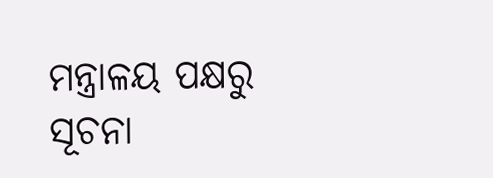ମନ୍ତ୍ରାଳୟ ପକ୍ଷରୁ ସୂଚନା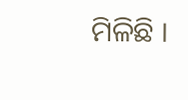ମିଳିଛି ।